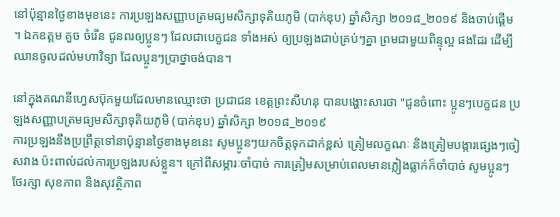នៅប៉ុន្មានថ្ងៃខាងមុខនេះ ការប្រឡងសញ្ញាបត្រមធ្យមសិក្សាទុតិយភូមិ (បាក់ឌុប) ឆ្នាំសិក្សា ២០១៨_២០១៩ និងចាប់ផ្តើម ។ ឯកឧត្តម គួច ចំរើន ជូនពរឲ្យប្អូនៗ ដែលជាបេក្ខជន ទាំងអស់ ឲ្យប្រឡងជាប់គ្រប់ៗគ្នា ព្រមជាមួយពិន្ទុល្អ ផងដែរ ដើម្បីឈានចូលដល់មហាវិទ្យា ដែលប្អូនៗប្រាថ្នាចង់បាន។

នៅក្នុងគណនីហ្វេសប៊ុកមួយដែលមានឈ្មោះថា ប្រជាជន ខេត្តព្រះសីហនុ បានបង្ហោះសារថា "ជូនចំពោះ ប្អូនៗបេក្ខជន ប្រឡងសញ្ញាបត្រមធ្យមសិក្សាទុតិយភូមិ (បាក់ឌុប) ឆ្នាំសិក្សា ២០១៨_២០១៩
ការប្រឡងនឹងប្រព្រឹត្តទៅនាប៉ុន្មានថ្ងៃខាងមុខនេះ សូមប្អូនៗយកចិត្តទុកដាក់ខ្ពស់ ត្រៀមលក្ខណៈ និងត្រៀមបង្ការផ្សេងៗចៀសវាង ប៉ះពាល់ដល់ការប្រឡងរបស់ខ្លួន។ ក្រៅពីសម្ភារៈចាំបាច់ ការត្រៀមសម្រាប់ពេលមានភ្លៀងធ្លាក់ក៏ចាំបាច់ សូមប្អូនៗថែរក្សា សុខភាព និងសុវត្ថិភាព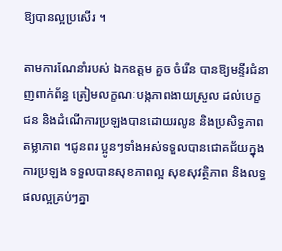ឱ្យបានល្អប្រសើរ ។

តាមការណែនាំរបស់ ឯកឧត្តម គួច ចំរើន បានឱ្យមន្ទីរជំនាញពាក់ព័ន្ធ ត្រៀមលក្ខណៈបង្កភាពងាយស្រួល ដល់បេក្ខជន និងដំណើការប្រឡងបានដោយរលូន និងប្រសិទ្ធភាព តម្លាភាព ។ជូនពរ ប្អូនៗទាំងអស់ទទួលបានជោគជ័យក្នុងការប្រឡង ទទួលបានសុខភាពល្អ សុខសុវត្ថិភាព និងលទ្ធផលល្អគ្រប់ៗគ្នា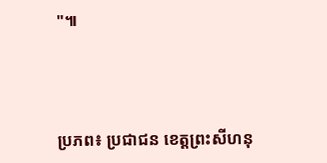"៕



ប្រភព៖ ប្រជាជន ខេត្តព្រះសីហនុ